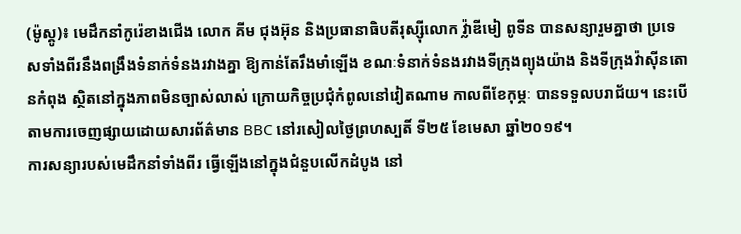(ម៉ូស្គូ)៖ មេដឹកនាំកូរ៉េខាងជើង លោក គីម ជុងអ៊ុន និងប្រធានាធិបតីរុស្ស៊ីលោក វ្ល៉ាឌីមៀ ពូទីន បានសន្យារួមគ្នាថា ប្រទេសទាំងពីរនឹងពង្រឹងទំនាក់ទំនងរវាងគ្នា ឱ្យកាន់តែរឹងមាំឡើង ខណៈទំនាក់ទំនងរវាងទីក្រុងព្យុងយ៉ាង និងទីក្រុងវ៉ាស៊ីនតោនកំពុង ស្ថិតនៅក្នុងភាពមិនច្បាស់លាស់ ក្រោយកិច្ចប្រជុំកំពូលនៅវៀតណាម កាលពីខែកុម្ភៈ បានទទួលបរាជ័យ។ នេះបើតាមការចេញផ្សាយដោយសារព័ត៌មាន BBC នៅរសៀលថ្ងៃព្រហស្បតិ៍ ទី២៥ ខែមេសា ឆ្នាំ២០១៩។
ការសន្យារបស់មេដឹកនាំទាំងពីរ ធ្វើឡើងនៅក្នុងជំនួបលើកដំបូង នៅ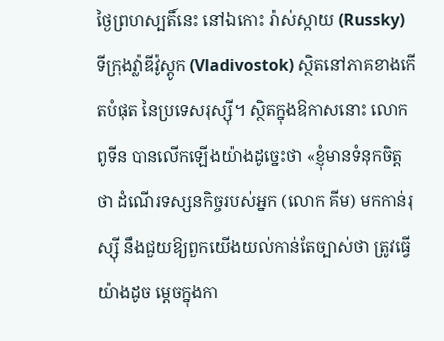ថ្ងៃព្រហស្បតិ៍នេះ នៅឯកោះ រ៉ាស់ស្កាយ (Russky) ទីក្រុងវ្ល៉ាឌីវ៉ូស្តូក (Vladivostok) ស្ថិតនៅភាគខាងកើតបំផុត នៃប្រទេសរុស្ស៊ី។ ស្ថិតក្នុងឱកាសនោះ លោក ពូទីន បានលើកឡើងយ៉ាងដូច្នេះថា «ខ្ញុំមានទំនុកចិត្តថា ដំណើរទស្សនកិច្ចរបស់អ្នក (លោក គីម) មកកាន់រុស្ស៊ី នឹងជួយឱ្យពួកយើងយល់កាន់តែច្បាស់ថា ត្រូវធ្វើយ៉ាងដូច ម្ដេចក្នុងកា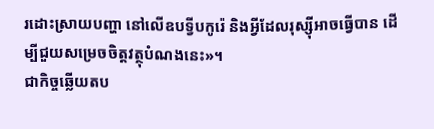រដោះស្រាយបញ្ហា នៅលើឧបទ្វីបកូរ៉េ និងអ្វីដែលរុស្ស៊ីអាចធ្វើបាន ដើម្បីជួយសម្រេចចិត្តវត្ថុបំណងនេះ»។
ជាកិច្ចឆ្លើយតប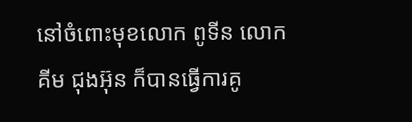នៅចំពោះមុខលោក ពូទីន លោក គីម ជុងអ៊ុន ក៏បានធ្វើការគូ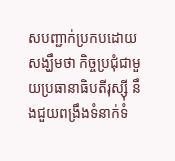សបញ្ជាក់ប្រកបដោយសង្ឃឹមថា កិច្ចប្រជុំជាមួយប្រធានាធិបតីរុស្ស៊ី នឹងជួយពង្រឹងទំនាក់ទំ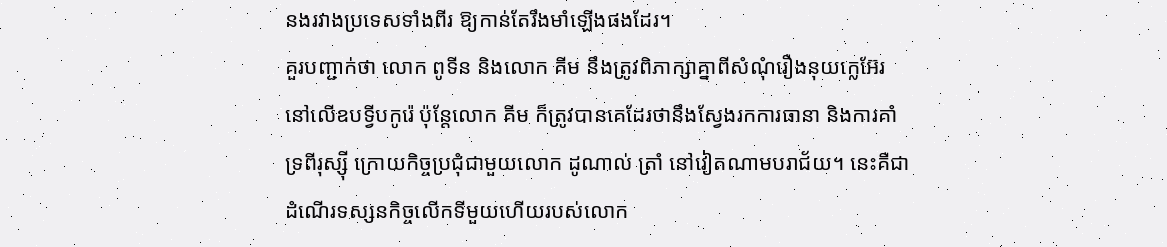នងរវាងប្រទេសទាំងពីរ ឱ្យកាន់តែរឹងមាំឡើងផងដែរ។
គួរបញ្ជាក់ថា លោក ពូទីន និងលោក គីម នឹងត្រូវពិភាក្សាគ្នាពីសំណុំរឿងនុយក្លេអ៊ែរ នៅលើឧបទ្វីបកូរ៉េ ប៉ុន្តែលោក គីម ក៏ត្រូវបានគេដែរថានឹងស្វែងរកការធានា និងការគាំទ្រពីរុស្ស៊ី ក្រោយកិច្ចប្រជុំជាមួយលោក ដូណាល់ ត្រាំ នៅវៀតណាមបរាជ័យ។ នេះគឺជាដំណើរទស្សនកិច្ចលើកទីមួយហើយរបស់លោក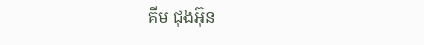គីម ជុងអ៊ុន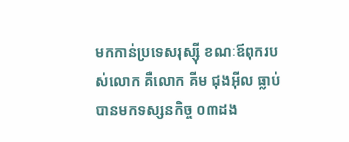មកកាន់ប្រទេសរុស្ស៊ី ខណៈឪពុករបស់លោក គឺលោក គីម ជុងអ៊ីល ធ្លាប់បានមកទស្សនកិច្ច ០៣ដង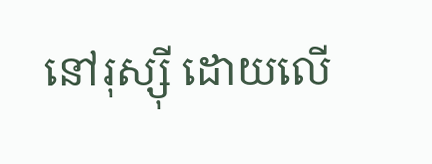នៅរុស្ស៊ី ដោយលើ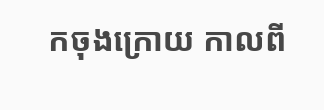កចុងក្រោយ កាលពី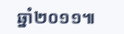ឆ្នាំ២០១១៕